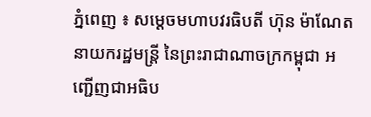ភ្នំពេញ ៖ សម្តេចមហាបវរធិបតី ហ៊ុន ម៉ាណែត នាយករដ្ឋមន្ត្រី នៃព្រះរាជាណាចក្រកម្ពុជា អញ្ជើញជាអធិប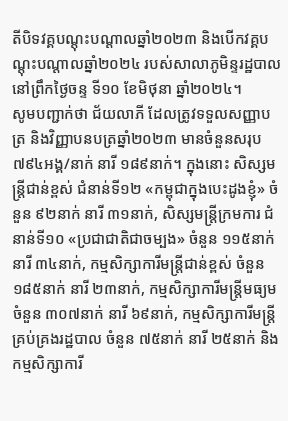តីបិទវគ្គបណ្តុះបណ្តាលឆ្នាំ២០២៣ និងបើកវគ្គបណ្តុះបណ្តាលឆ្នាំ២០២៤ របស់សាលាភូមិន្ទរដ្ឋបាល នៅព្រឹកថ្ងៃចន្ទ ទី១០ ខែមិថុនា ឆ្នាំ២០២៤។
សូមបញ្ជាក់ថា ជ័យលាភី ដែលត្រូវទទួលសញ្ញាបត្រ និងវិញ្ញាបនបត្រឆ្នាំ២០២៣ មានចំនួនសរុប ៧៩៤អង្គ/នាក់ នារី ១៨៩នាក់។ ក្នុងនោះ សិស្សមន្ត្រីជាន់ខ្ពស់ ជំនាន់ទី១២ «កម្ពុជាក្នុងបេះដូងខ្ញុំ» ចំនួន ៩២នាក់ នារី ៣១នាក់, សិស្សមន្ត្រីក្រមការ ជំនាន់ទី១០ «ប្រជាជាតិជាចម្បង» ចំនួន ១១៥នាក់ នារី ៣៤នាក់, កម្មសិក្សាការីមន្ត្រីជាន់ខ្ពស់ ចំនួន ១៨៥នាក់ នារី ២៣នាក់, កម្មសិក្សាការីមន្ត្រីមធ្យម ចំនួន ៣០៧នាក់ នារី ៦៩នាក់, កម្មសិក្សាការីមន្ត្រីគ្រប់គ្រងរដ្ឋបាល ចំនួន ៧៥នាក់ នារី ២៥នាក់ និងកម្មសិក្សាការី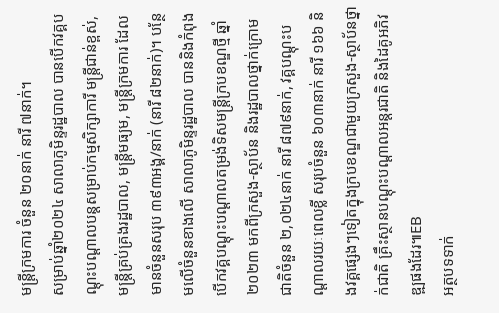មន្ត្រីក្រមការ ចំនួន ២០នាក់ នារី ៧នាក់។
សម្រាប់ឆ្នាំ២០២៤ សាលាភូមិន្ទរដ្ឋបាល បានបើកវគ្គបណ្តុះបណ្តាលបន្តសម្រាប់កម្មសិក្សាការី មន្ត្រីជាន់ខ្ពស់, មន្ត្រីគ្រប់គ្រងរដ្ឋបាល, មន្ត្រីមធ្យម, មន្ត្រីក្រមការ ដែលមានចំនួនសរុប ៣៩៣អង្គ/នាក់ (នារី ៨២នាក់)។ បន្ថែមលើចំនួនខាងលើ សាលាភូមិន្ទរដ្ឋបាល បាននិងកំពុងបើកវគ្គបណ្តុះបណ្តាលតម្រង់ទិសមន្ត្រីក្របខណ្ឌថ្មី ឆ្នាំ២០២៣ មកពីក្រសួង-ស្ថាប័ន និងរដ្ឋបាលថ្នាក់ក្រោមជាតិចំនួន ២,០២៤នាក់ នារី ៨៧៩នាក់, វគ្គបណ្តុះបណ្តាលរយៈពេលខ្លី សរុបចំនួន ៦០៣នាក់ នារី ១៦៦ និងវគ្គផ្សេងៗទៀតក្នុងក្របខណ្ឌជាមួយក្រសួង-ស្ថាប័នថ្នាក់ជាតិ គ្រឹះស្ថានបណ្តុះបណ្តាលអន្តរជាតិ និងដៃគូអភិវឌ្ឍផងដែរ៕EB
អត្ថបទទាក់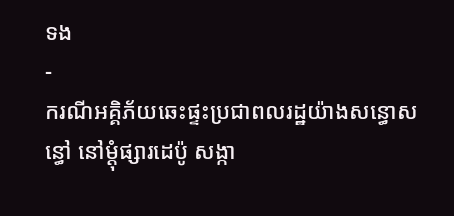ទង
-
ករណីអគ្គិភ័យឆេះផ្ទះប្រជាពលរដ្ឋយ៉ាងសន្ធោសន្ធៅ នៅម្ដុំផ្សារដេប៉ូ សង្កា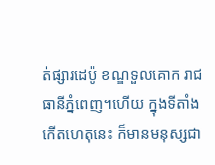ត់ផ្សារដេប៉ូ ខណ្ឌទួលគោក រាជធានីភ្នំពេញ។ហើយ ក្នុងទីតាំងកើតហេតុនេះ ក៏មានមនុស្សជា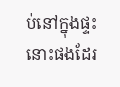ប់នៅក្នុងផ្ទះនោះផងដែរ